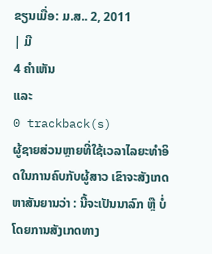ຂຽນເມື່ອ: ມ.ສ.. 2, 2011
| ມີ
4 ຄຳເຫັນ
ແລະ
0 trackback(s)
ຜູ້ຊາຍສ່ວນຫຼາຍທີ່ໃຊ້ເວລາໄລຍະທຳອິດໃນການຄົບກັບຜູ້ສາວ ເຂົາຈະສັງເກດຫາສັນຍານວ່າ : ນີ້ຈະເປັນນາລົກ ຫຼື ບໍ່ ໂດຍການສັງເກດທາງ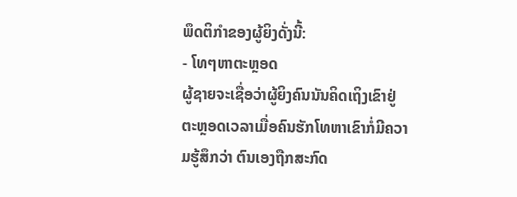ພຶດຕິກຳຂອງຜູ້ຍິງດັ່ງນີ້:
- ໂທໆຫາຕະຫຼອດ
ຜູ້ຊາຍຈະເຊື່ອວ່າຜູ້ຍິງຄົນນັນຄິດເຖິງເຂົາຢູ່ຕະຫຼອດເວລາເມື່ອຄົນຮັກໂທຫາເຂົາກໍ່ມີຄວາມຮູ້ສຶກວ່າ ຕົນເອງຖືກສະກົດ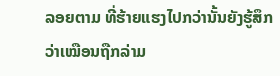ລອຍຕາມ ທີ່ຮ້າຍແຮງໄປກວ່ານັ້ນຍັງຮູ້ສຶກວ່າເໝືອນຖືກລ່າມ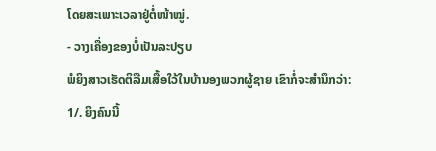ໂດຍສະເພາະເວລາຢູ່ຕໍ່ໜ້າໝູ່.
- ວາງເຄື່ອງຂອງບໍ່ເປັນລະປຽບ
ພໍຍິງສາວເຮັດຕິລືມເສື້ອໃວ້ໃນບ້ານອງພວກຜູ້ຊາຍ ເຂົາກໍ່ຈະສຳນຶກວ່າ:
1/. ຍິງຄົນນີ້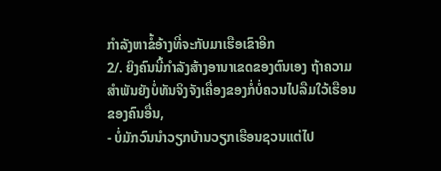ກຳລັງຫາຂໍ້ອ້າງທີ່ຈະກັບມາເຮືອເຂົາອີກ
2/. ຍິງຄົນນີ້ກຳລັງສ້າງອານາເຂດຂອງຕົນເອງ ຖ້າຄວາມສຳພັນຍັງບໍ່ທັນຈິງຈັງເຄື່ອງຂອງກໍ່ບໍ່ຄວນໄປລືມໃວ້ເຮືອນຂອງຄົນອື່ນ,
- ບໍ່ມັກວົນນຳວຽກບ້ານວຽກເຮືອນຊວນແຕ່ໄປ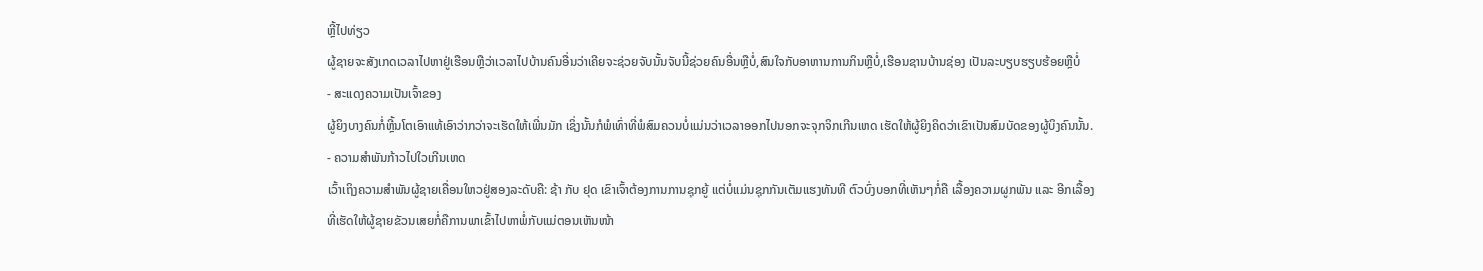ຫຼີ້ໄປທ່ຽວ
ຜູ້ຊາຍຈະສັງເກດເວລາໄປຫາຢູ່ເຮືອນຫຼືວ່າເວລາໄປບ້ານຄົນອື່ນວ່າເຄີຍຈະຊ່ວຍຈັບນັ້ນຈັບນີ້ຊ່ວຍຄົນອື່ນຫຼືບໍ່,ສົນໃຈກັບອາຫານການກິນຫຼືບໍ່,ເຮືອນຊານບ້ານຊ່ອງ ເປັນລະບຽບຮຽບຮ້ອຍຫຼືບໍ່
- ສະແດງຄວາມເປັນເຈົ້າຂອງ
ຜູ້ຍິງບາງຄົນກໍ່ຫຼີ້ນໂຕເອົາແທ້ເອົາວ່າກວ່າຈະເຮັດໃຫ້ເພີ່ນມັກ ເຊິ່ງນັ້ນກໍພໍເທົ່າທີ່ພໍສົມຄວນບໍ່ແມ່ນວ່າເວລາອອກໄປນອກຈະຈຸກຈິກເກີນເຫດ ເຮັດໃຫ້ຜູ້ຍິງຄິດວ່າເຂົາເປັນສົມບັດຂອງຜູ້ບິງຄົນນັ້ນ.
- ຄວາມສຳພັນກ້າວໄປໃວເກີນເຫດ
ເວົ້າເຖິງຄວາມສຳພັນຜູ້ຊາຍເຄື່ອນໃຫວຢູ່ສອງລະດັບຄື: ຊ້າ ກັບ ຢຸດ ເຂົາເຈົ້າຕ້ອງການການຊຸກຍູ້ ແຕ່ບໍ່ແມ່ນຊຸກກັນເຕັມແຮງທັນທີ ຕົວບົ່ງບອກທີ່ເຫັນໆກໍ່ຄື ເລື້ອງຄວາມຜູກພັນ ແລະ ອີກເລື້ອງ
ທີ່ເຮັດໃຫ້ຜູ້ຊາຍຂັວນເສຍກໍ່ຄືການພາເຂົ້າໄປຫາພໍ່ກັບແມ່ຕອນເຫັນໜ້າ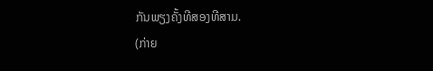ກັນພຽງຄັ້ງທີສອງທີສາມ.
(ກ່າຍ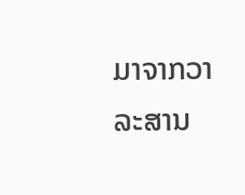ມາຈາກວາລະສານ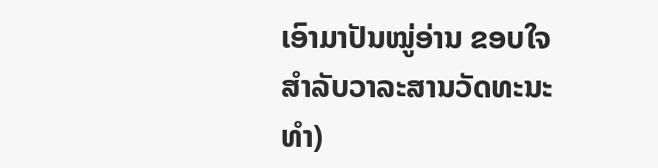ເອົາມາປັນໝູ່ອ່ານ ຂອບໃຈສຳລັບວາລະສານວັດທະນະທຳ)